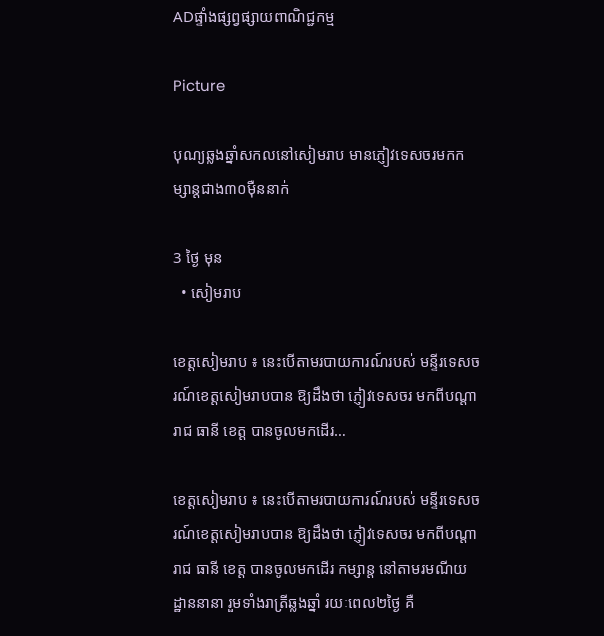ADផ្ទាំងផ្សព្វផ្សាយពាណិជ្ជកម្ម

Picture

បុណ្យឆ្លងឆ្នាំសកលនៅសៀមរាប មានភ្ញៀវទេសចរមកកម្សាន្តជាង៣០ម៉ឺននាក់

3 ថ្ងៃ មុន
  • សៀមរាប

ខេត្តសៀមរាប ៖ នេះបើតាមរបាយការណ៍របស់ មន្ទីរទេសចរណ៍ខេត្តសៀមរាបបាន ឱ្យដឹងថា ភ្ញៀវទេសចរ មកពីបណ្តារាជ ធានី ខេត្ត បានចូលមកដើរ…

ខេត្តសៀមរាប ៖ នេះបើតាមរបាយការណ៍របស់ មន្ទីរទេសចរណ៍ខេត្តសៀមរាបបាន ឱ្យដឹងថា ភ្ញៀវទេសចរ មកពីបណ្តារាជ ធានី ខេត្ត បានចូលមកដើរ កម្សាន្ត នៅតាមរមណីយដ្ឋាននានា រួមទាំងរាត្រីឆ្លងឆ្នាំ រយៈពេល២ថ្ងៃ គឺ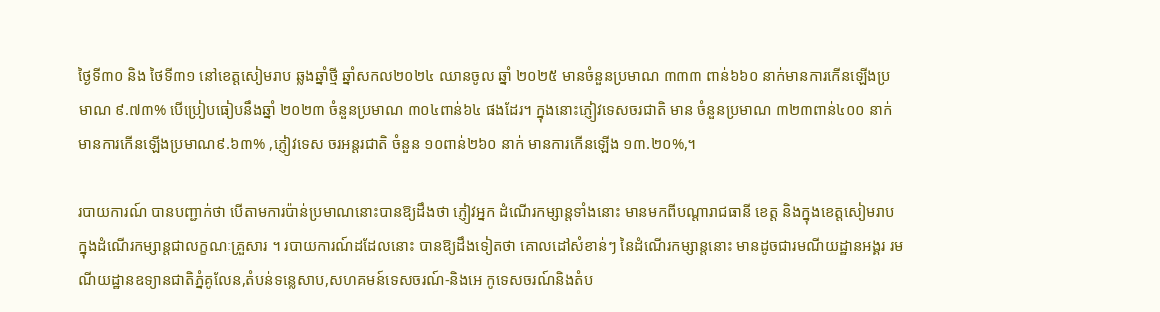ថ្ងៃទី៣០ និង ថៃទី៣១ នៅខេត្តសៀមរាប ឆ្លងឆ្នាំថ្មី ឆ្នាំសកល២០២៤ ឈានចូល ឆ្នាំ ២០២៥ មានចំនួនប្រមាណ ៣៣៣ ពាន់៦៦០ នាក់មានការកើនឡើងប្រមាណ ៩.៧៣% បើប្រៀបធៀបនឹងឆ្នាំ ២០២៣ ចំនួនប្រមាណ ៣០៤ពាន់៦៤ ផងដែរ។ ក្នុងនោះភ្ញៀវទេសចរជាតិ មាន ចំនួនប្រមាណ ៣២៣ពាន់៤០០ នាក់ មានការកើនឡើងប្រមាណ៩.៦៣% ,ភ្ញៀវទេស ចរអន្តរជាតិ ចំនួន ១០ពាន់២៦០ នាក់ មានការកើនឡើង ១៣.២០%,។

របាយការណ៍ បានបញ្ជាក់ថា បើតាមការប៉ាន់ប្រមាណនោះបានឱ្យដឹងថា ភ្ញៀវអ្នក ដំណើរកម្សាន្តទាំងនោះ មានមកពីបណ្តារាជធានី ខេត្ត និងក្នុងខេត្តសៀមរាប ក្នុងដំណើរកម្សាន្តជាលក្ខណៈគ្រួសារ ។ របាយការណ៍ដដែលនោះ បានឱ្យដឹងទៀតថា គោលដៅសំខាន់ៗ នៃដំណើរកម្សាន្តនោះ មានដូចជារមណីយដ្ឋានអង្គរ រមណីយដ្ឋានឧទ្យានជាតិភ្នំគូលែន,តំបន់ទន្លេសាប,សហគមន៍ទេសចរណ៍-និងអេ កូទេសចរណ៍និងតំប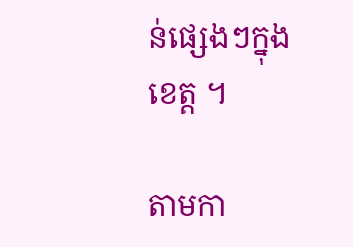ន់ផ្សេងៗក្នុងខេត្ត ។

តាមកា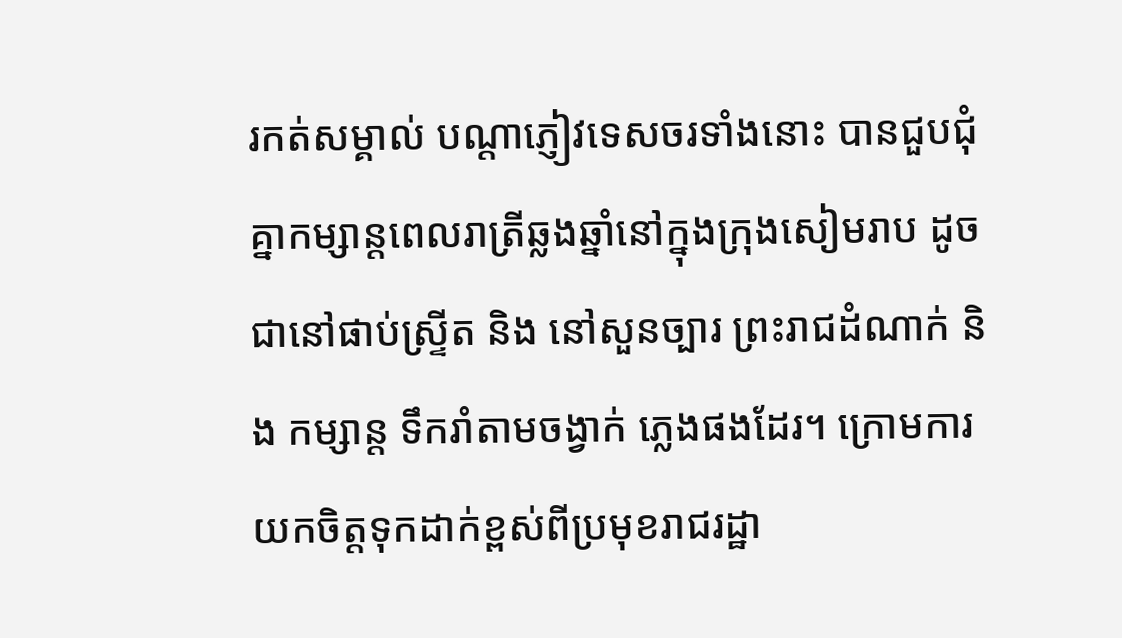រកត់សម្គាល់ បណ្តាភ្ញៀវទេសចរទាំងនោះ បានជួបជុំគ្នាកម្សាន្តពេលរាត្រីឆ្លងឆ្នាំនៅក្នុងក្រុងសៀមរាប ដូចជានៅផាប់ស្រ្ទីត និង នៅសួនច្បារ ព្រះរាជដំណាក់ និង កម្សាន្ត ទឹករាំតាមចង្វាក់ ភ្លេងផងដែរ។ ក្រោមការយកចិត្តទុកដាក់ខ្ពស់ពីប្រមុខរាជរដ្ឋា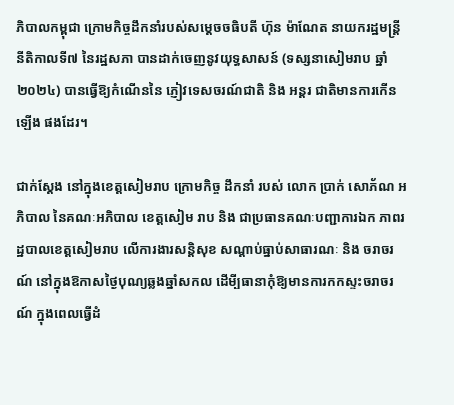ភិបាលកម្ពុជា ក្រោមកិច្ចដឹកនាំរបស់សម្តេចចធិបតី ហ៊ុន ម៉ាណែត នាយករដ្ឋមន្ត្រី នីតិកាលទី៧ នៃរដ្ឋសភា បានដាក់ចេញនូវយុទ្ធសាសន៍ (ទស្សនាសៀមរាប ឆ្នាំ២០២៤) បានធ្វើឱ្យកំណើននៃ ភ្ញៀវទេសចរណ៍ជាតិ និង អន្តរ ជាតិមានការកើនឡើង ផងដែរ។

ជាក់ស្តែង នៅក្នុងខេត្តសៀមរាប ក្រោមកិច្ច ដឹកនាំ របស់ លោក ប្រាក់ សោភ័ណ អភិបាល នៃគណៈអភិបាល ខេត្តសៀម រាប និង ជាប្រធានគណៈបញ្ជាការឯក ភាពរដ្ឋបាលខេត្តសៀមរាប លើការងារសន្តិសុខ សណ្តាប់ធ្នាប់សាធារណៈ និង ចរាចរណ៍ នៅក្នុងឱកាសថ្ងៃបុណ្យឆ្លងឆ្នាំសកល ដើមី្បធានាកុំឱ្យមានការកកស្ទះចរាចរណ៍ ក្នុងពេលធ្វើដំ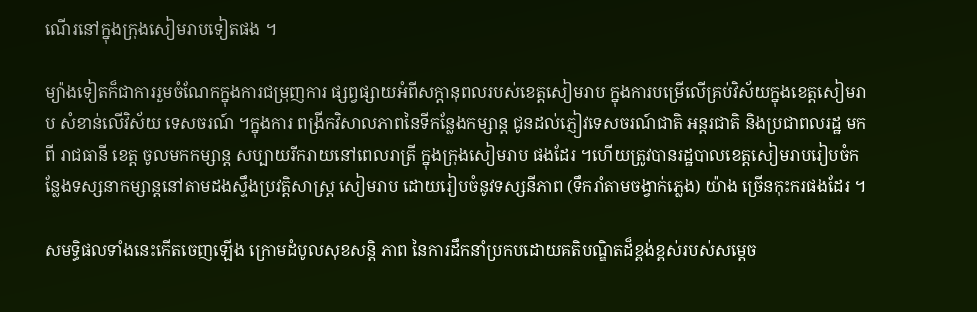ណើរនៅក្នុងក្រុងសៀមរាបទៀតផង ។

ម្យ៉ាងទៀតក៏ជាការរួមចំណែកក្នុងការជម្រុញការ ផ្សព្វផ្សាយអំពីសក្តានុពលរបស់ខេត្តសៀមរាប ក្នុងការបម្រើលើគ្រប់វិស័យក្នុងខេត្តសៀមរាប សំខាន់លើវិស័យ ទេសចរណ៍ ។ក្នុងការ ពង្រីកវិសាលភាពនៃទីកន្លែងកម្សាន្ត ជូនដល់ភ្ញៀវទេសចរណ៍ជាតិ អន្តរជាតិ និងប្រជាពលរដ្ឋ មក ពី រាជធានី ខេត្ត ចូលមកកម្សាន្ត សប្បាយរីករាយនៅពេលរាត្រី ក្នុងក្រុងសៀមរាប ផងដែរ ។ហើយត្រូវបានរដ្ឋបាលខេត្តសៀមរាបរៀបចំកន្លែងទស្សនាកម្សាន្តនៅតាមដងស្ទឹងប្រវត្តិសាស្ត្រ សៀមរាប ដោយរៀបចំនូវទស្សនីភាព (ទឹករាំតាមចង្វាក់ភ្លេង) យ៉ាង ច្រើនកុះករផងដែរ ។

សមទ្ធិផលទាំងនេះកើតចេញឡើង ក្រោមដំបូលសុខសន្តិ ភាព នៃការដឹកនាំប្រកបដោយគតិបណ្ឌិតដ៏ខ្ពង់ខ្ពស់របស់សម្តេច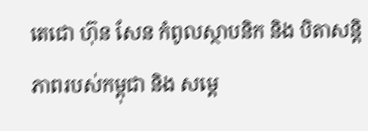តេជោ ហ៊ុន សែន កំពូលស្ថាបនិក និង បិតាសន្តិភាពរបស់កម្ពុជា និង សម្តេ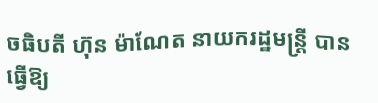ចធិបតី ហ៊ុន ម៉ាណែត នាយករដ្ឋមន្ត្រី បានធ្វើឱ្យ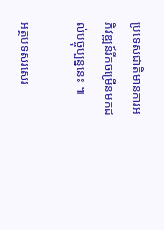ប្រទេសជាតិមានការអភិវឌ្ឍន៍រីកចម្រើនមកដល់បច្ចុប្បន្ននេះ ៕

អត្ថបទសរសេរ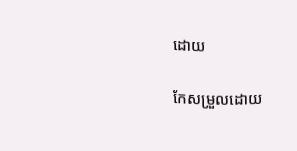ដោយ

កែសម្រួលដោយ